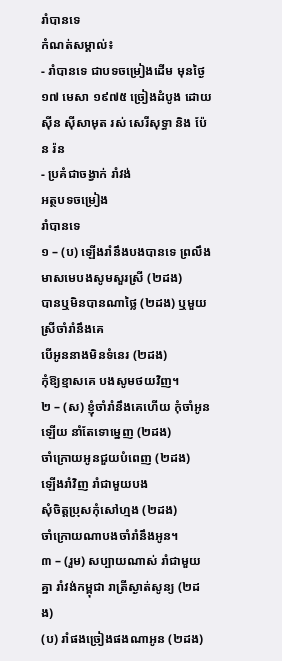រាំបានទេ
កំណត់សម្គាល់៖
- រាំបានទេ ជាបទចម្រៀងដើម មុនថ្ងៃ១៧ មេសា ១៩៧៥ ច្រៀងដំបូង ដោយ សុីន សុីសាមុត រស់ សេរីសុទ្ធា និង ប៉ែន រ៉ន
- ប្រគំជាចង្វាក់ រាំវង់
អត្ថបទចម្រៀង
រាំបានទេ
១ – (ប) ឡើងរាំនឹងបងបានទេ ព្រលឹងមាសមេបងសូមសួរស្រី (២ដង)
បានឬមិនបានណាថ្លៃ (២ដង) ឬមួយស្រីចាំរាំនឹងគេ
បើអូននាងមិនទំនេរ (២ដង)
កុំឱ្យខ្មាសគេ បងសូមថយវិញ។
២ – (ស) ខ្ញុំចាំរាំនឹងគេហើយ កុំចាំអូនឡើយ នាំតែទោម្នេញ (២ដង)
ចាំក្រោយអូនជួយបំពេញ (២ដង)
ឡើងរាំវិញ រាំជាមួយបង
សុំចិត្តប្រុសកុំសៅហ្មង (២ដង)
ចាំក្រោយណាបងចាំរាំនឹងអូន។
៣ – (រួម) សប្បាយណាស់ រាំជាមួយគ្នា រាំវង់កម្ពុជា រាត្រីស្ងាត់សូន្យ (២ដង)
(ប) រាំផងច្រៀងផងណាអូន (២ដង)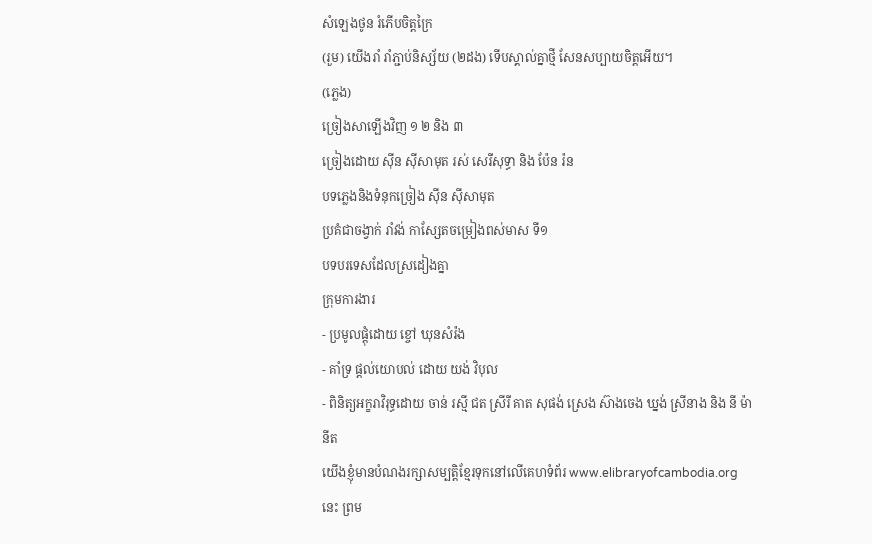សំឡេងថូន រំភើបចិត្តក្រៃ
(រួម) យើងរាំ រាំភ្ជាប់និស្ស័យ (២ដង) ទើបស្គាល់គ្នាថ្មី សែនសប្បាយចិត្តអើយ។
(ភ្លេង)
ច្រៀងសាឡើងវិញ ១ ២ និង ៣
ច្រៀងដោយ សុីន សុីសាមុត រស់ សេរីសុទ្ធា និង ប៉ែន រ៉ន
បទភ្លេងនិងទំនុកច្រៀង ស៊ីន ស៊ីសាមុត
ប្រគំជាចង្វាក់ រាំវង់ កាស្សែតចម្រៀងពស់មាស ទី១
បទបរទេសដែលស្រដៀងគ្នា
ក្រុមការងារ
- ប្រមូលផ្ដុំដោយ ខ្ចៅ ឃុនសំរ៉ង
- គាំទ្រ ផ្ដល់យោបល់ ដោយ យង់ វិបុល
- ពិនិត្យអក្ខរាវិរុទ្ធដោយ ចាន់ រស្មី ជត ស្រីរី គាត សុផង់ ស្រេង ស៊ាងចេង ឃ្នង់ ស្រីនាង និង នី ម៉ានីត
យើងខ្ញុំមានបំណងរក្សាសម្បត្តិខ្មែរទុកនៅលើគេហទំព័រ www.elibraryofcambodia.org នេះ ព្រម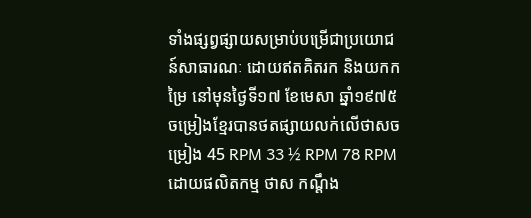ទាំងផ្សព្វផ្សាយសម្រាប់បម្រើជាប្រយោជន៍សាធារណៈ ដោយឥតគិតរក និងយកកម្រៃ នៅមុនថ្ងៃទី១៧ ខែមេសា ឆ្នាំ១៩៧៥ ចម្រៀងខ្មែរបានថតផ្សាយលក់លើថាសចម្រៀង 45 RPM 33 ½ RPM 78 RPM ដោយផលិតកម្ម ថាស កណ្ដឹង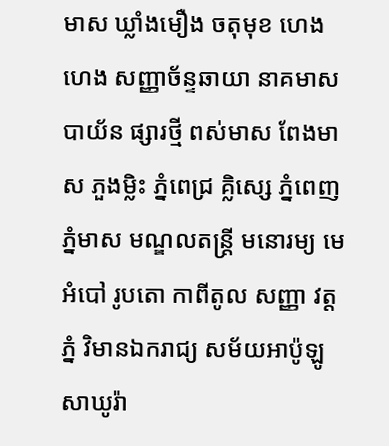មាស ឃ្លាំងមឿង ចតុមុខ ហេងហេង សញ្ញាច័ន្ទឆាយា នាគមាស បាយ័ន ផ្សារថ្មី ពស់មាស ពែងមាស ភួងម្លិះ ភ្នំពេជ្រ គ្លិស្សេ ភ្នំពេញ ភ្នំមាស មណ្ឌលតន្រ្តី មនោរម្យ មេអំបៅ រូបតោ កាពីតូល សញ្ញា វត្តភ្នំ វិមានឯករាជ្យ សម័យអាប៉ូឡូ សាឃូរ៉ា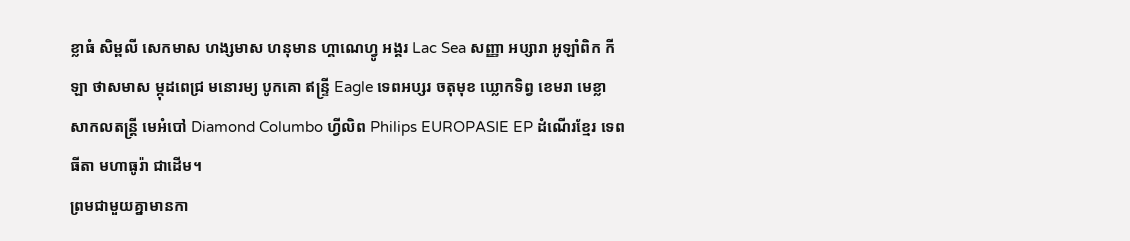ខ្លាធំ សិម្ពលី សេកមាស ហង្សមាស ហនុមាន ហ្គាណេហ្វូ អង្គរ Lac Sea សញ្ញា អប្សារា អូឡាំពិក កីឡា ថាសមាស ម្កុដពេជ្រ មនោរម្យ បូកគោ ឥន្ទ្រី Eagle ទេពអប្សរ ចតុមុខ ឃ្លោកទិព្វ ខេមរា មេខ្លា សាកលតន្ត្រី មេអំបៅ Diamond Columbo ហ្វីលិព Philips EUROPASIE EP ដំណើរខ្មែរ ទេពធីតា មហាធូរ៉ា ជាដើម។
ព្រមជាមួយគ្នាមានកា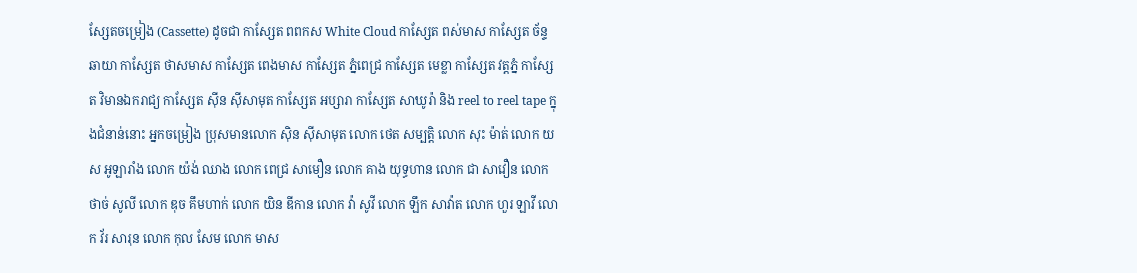សែ្សតចម្រៀង (Cassette) ដូចជា កាស្សែត ពពកស White Cloud កាស្សែត ពស់មាស កាស្សែត ច័ន្ទឆាយា កាស្សែត ថាសមាស កាស្សែត ពេងមាស កាស្សែត ភ្នំពេជ្រ កាស្សែត មេខ្លា កាស្សែត វត្តភ្នំ កាស្សែត វិមានឯករាជ្យ កាស្សែត ស៊ីន ស៊ីសាមុត កាស្សែត អប្សារា កាស្សែត សាឃូរ៉ា និង reel to reel tape ក្នុងជំនាន់នោះ អ្នកចម្រៀង ប្រុសមានលោក ស៊ិន ស៊ីសាមុត លោក ថេត សម្បត្តិ លោក សុះ ម៉ាត់ លោក យស អូឡារាំង លោក យ៉ង់ ឈាង លោក ពេជ្រ សាមឿន លោក គាង យុទ្ធហាន លោក ជា សាវឿន លោក ថាច់ សូលី លោក ឌុច គឹមហាក់ លោក យិន ឌីកាន លោក វ៉ា សូវី លោក ឡឹក សាវ៉ាត លោក ហួរ ឡាវី លោក វ័រ សារុន លោក កុល សែម លោក មាស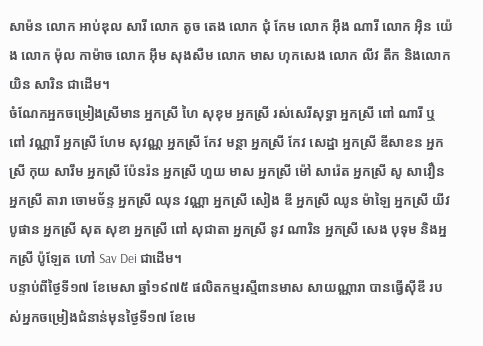សាម៉ន លោក អាប់ឌុល សារី លោក តូច តេង លោក ជុំ កែម លោក អ៊ឹង ណារី លោក អ៊ិន យ៉េង លោក ម៉ុល កាម៉ាច លោក អ៊ឹម សុងសឺម លោក មាស ហុកសេង លោក លីវ តឹក និងលោក យិន សារិន ជាដើម។
ចំណែកអ្នកចម្រៀងស្រីមាន អ្នកស្រី ហៃ សុខុម អ្នកស្រី រស់សេរីសុទ្ធា អ្នកស្រី ពៅ ណារី ឬ ពៅ វណ្ណារី អ្នកស្រី ហែម សុវណ្ណ អ្នកស្រី កែវ មន្ថា អ្នកស្រី កែវ សេដ្ឋា អ្នកស្រី ឌីសាខន អ្នកស្រី កុយ សារឹម អ្នកស្រី ប៉ែនរ៉ន អ្នកស្រី ហួយ មាស អ្នកស្រី ម៉ៅ សារ៉េត អ្នកស្រី សូ សាវឿន អ្នកស្រី តារា ចោមច័ន្ទ អ្នកស្រី ឈុន វណ្ណា អ្នកស្រី សៀង ឌី អ្នកស្រី ឈូន ម៉ាឡៃ អ្នកស្រី យីវ បូផាន អ្នកស្រី សុត សុខា អ្នកស្រី ពៅ សុជាតា អ្នកស្រី នូវ ណារិន អ្នកស្រី សេង បុទុម និងអ្នកស្រី ប៉ូឡែត ហៅ Sav Dei ជាដើម។
បន្ទាប់ពីថ្ងៃទី១៧ ខែមេសា ឆ្នាំ១៩៧៥ ផលិតកម្មរស្មីពានមាស សាយណ្ណារា បានធ្វើស៊ីឌី របស់អ្នកចម្រៀងជំនាន់មុនថ្ងៃទី១៧ ខែមេ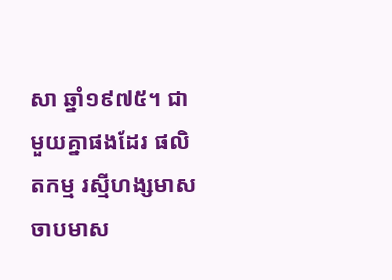សា ឆ្នាំ១៩៧៥។ ជាមួយគ្នាផងដែរ ផលិតកម្ម រស្មីហង្សមាស ចាបមាស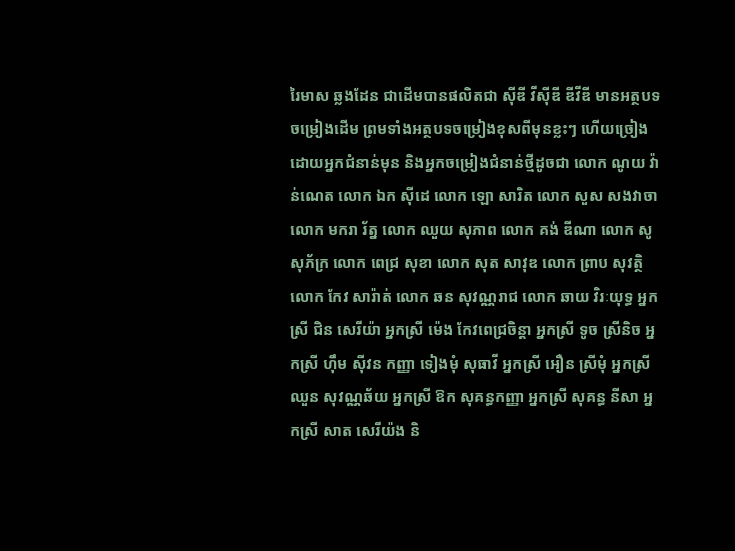រៃមាស ឆ្លងដែន ជាដើមបានផលិតជា ស៊ីឌី វីស៊ីឌី ឌីវីឌី មានអត្ថបទចម្រៀងដើម ព្រមទាំងអត្ថបទចម្រៀងខុសពីមុនខ្លះៗ ហើយច្រៀងដោយអ្នកជំនាន់មុន និងអ្នកចម្រៀងជំនាន់ថ្មីដូចជា លោក ណូយ វ៉ាន់ណេត លោក ឯក ស៊ីដេ លោក ឡោ សារិត លោក សួស សងវាចា លោក មករា រ័ត្ន លោក ឈួយ សុភាព លោក គង់ ឌីណា លោក សូ សុភ័ក្រ លោក ពេជ្រ សុខា លោក សុត សាវុឌ លោក ព្រាប សុវត្ថិ លោក កែវ សារ៉ាត់ លោក ឆន សុវណ្ណរាជ លោក ឆាយ វិរៈយុទ្ធ អ្នកស្រី ជិន សេរីយ៉ា អ្នកស្រី ម៉េង កែវពេជ្រចិន្តា អ្នកស្រី ទូច ស្រីនិច អ្នកស្រី ហ៊ឹម ស៊ីវន កញ្ញា ទៀងមុំ សុធាវី អ្នកស្រី អឿន ស្រីមុំ អ្នកស្រី ឈួន សុវណ្ណឆ័យ អ្នកស្រី ឱក សុគន្ធកញ្ញា អ្នកស្រី សុគន្ធ នីសា អ្នកស្រី សាត សេរីយ៉ង និ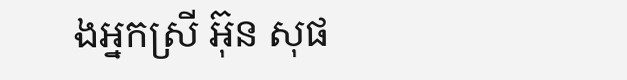ងអ្នកស្រី អ៊ុន សុផ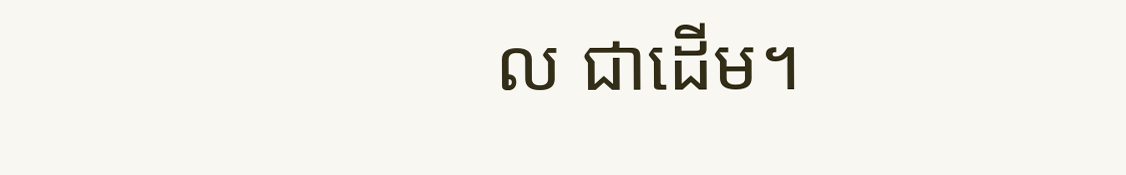ល ជាដើម។